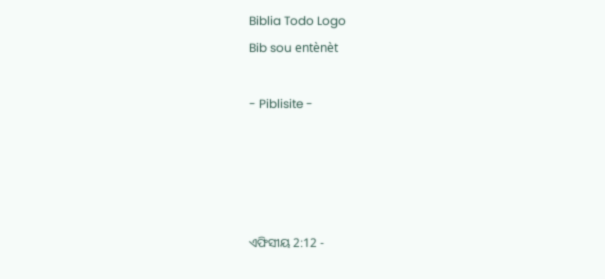Biblia Todo Logo
Bib sou entènèt

- Piblisite -




ଏଫିସୀୟ 2:12 -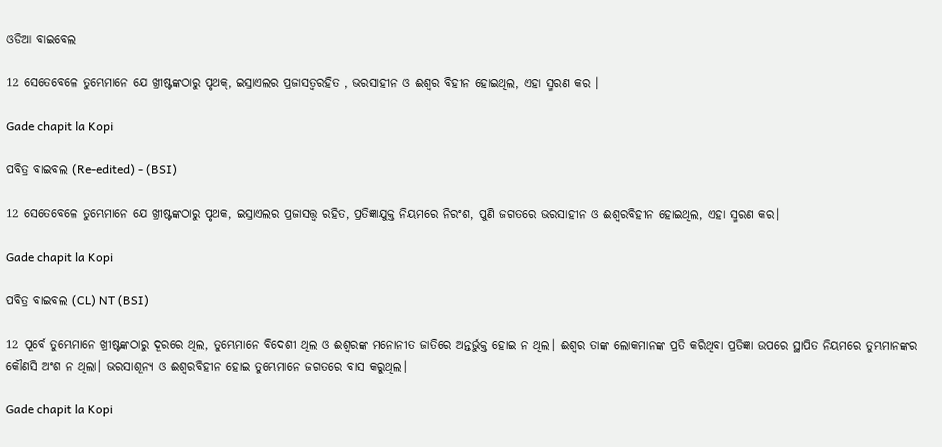ଓଡିଆ ବାଇବେଲ

12 ସେତେବେଳେ ତୁମ୍ଭେମାନେ ଯେ ଖ୍ରୀଷ୍ଟଙ୍କଠାରୁ ପୃଥକ୍, ଇସ୍ରାଏଲର ପ୍ରଜାସତ୍ୱରହିତ , ଭରସାହୀନ ଓ ଈଶ୍ୱର ବିହୀନ ହୋଇଥିଲ, ଏହା ସ୍ମରଣ କର ।

Gade chapit la Kopi

ପବିତ୍ର ବାଇବଲ (Re-edited) - (BSI)

12 ସେତେବେଳେ ତୁମ୍ଭେମାନେ ଯେ ଖ୍ରୀଷ୍ଟଙ୍କଠାରୁ ପୃଥକ, ଇସ୍ରାଏଲର ପ୍ରଜାସତ୍ତ୍ଵ ରହିତ, ପ୍ରତିଜ୍ଞାଯୁକ୍ତ ନିୟମରେ ନିରଂଶ, ପୁଣି ଜଗତରେ ଭରସାହୀନ ଓ ଈଶ୍ଵରବିହୀନ ହୋଇଥିଲ, ଏହା ସ୍ମରଣ କର।

Gade chapit la Kopi

ପବିତ୍ର ବାଇବଲ (CL) NT (BSI)

12 ପୂର୍ବେ ତୁମ୍ଭେମାନେ ଖ୍ରୀଷ୍ଟଙ୍କଠାରୁ ଦୂରରେ ଥିଲ, ତୁମ୍ଭେମାନେ ବିଦେଶୀ ଥିଲ ଓ ଈଶ୍ୱରଙ୍କ ମନୋନୀତ ଜାତିରେ ଅନ୍ତର୍ଭୁକ୍ତ ହୋଇ ନ ଥିଲ। ଈଶ୍ୱର ତାଙ୍କ ଲୋକମାନଙ୍କ ପ୍ରତି କରିଥିବା ପ୍ରତିଜ୍ଞା ଉପରେ ସ୍ଥାପିତ ନିୟମରେ ତୁମ୍ଭମାନଙ୍କର କୌଣସି ଅଂଶ ନ ଥିଲା। ଭରସାଶୂନ୍ୟ ଓ ଈଶ୍ୱରବିହୀନ ହୋଇ ତୁମ୍ଭେମାନେ ଜଗତରେ ବାସ କରୁଥିଲ।

Gade chapit la Kopi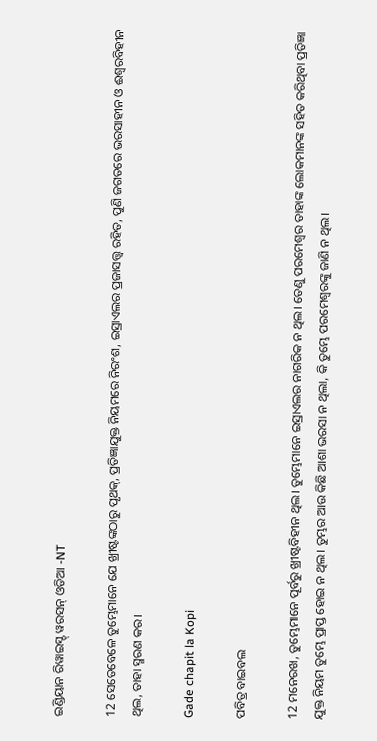ଇଣ୍ଡିୟାନ ରିୱାଇସ୍ଡ୍ ୱରସନ୍ ଓଡିଆ -NT

12 ସେତେବେଳେ ତୁମ୍ଭେମାନେ ଯେ ଖ୍ରୀଷ୍ଟଙ୍କଠାରୁ ପୃଥକ୍, ପ୍ରତିଜ୍ଞାଯୁକ୍ତ ନିୟମରେ ନିରଂଶ, ଇସ୍ରାଏଲର ପ୍ରଜାସତ୍ତ୍ବ ରହିତ, ପୁଣି ଜଗତରେ ଭରସାହୀନ ଓ ଈଶ୍ବରବିହୀନ ଥିଲ, ତାହା ସ୍ମରଣ କର।

Gade chapit la Kopi

ପବିତ୍ର ବାଇବଲ

12 ମନେରଖ, ତୁମ୍ଭେମାନେ ପୂର୍ବରୁ ଖ୍ରୀଷ୍ଟବିହୀନ ଥିଲ। ତୁମ୍ଭେମାନେ ଇସ୍ରାଏଲର ନାଗରିକ ନ ଥିଲ। ତେଣୁ ପରମେଶ୍ୱର ତାହାଙ୍କ ଲୋକମାନଙ୍କ ସହିତ କରିଥିବା ପ୍ରତିଜ୍ଞା ଯୁକ୍ତ ନିୟମ ତୁମ୍ଭେ ପ୍ରାପ୍ତ ହୋଇ ନ ଥିଲ। ତୁମ୍ଭର ଆଉ କିଛି ଆଶା ଭରସା ନ ଥିଲା, କି ତୁମ୍ଭେ ପରମେଶ୍ୱରଙ୍କୁ ଜାଣି ନ ଥିଲ।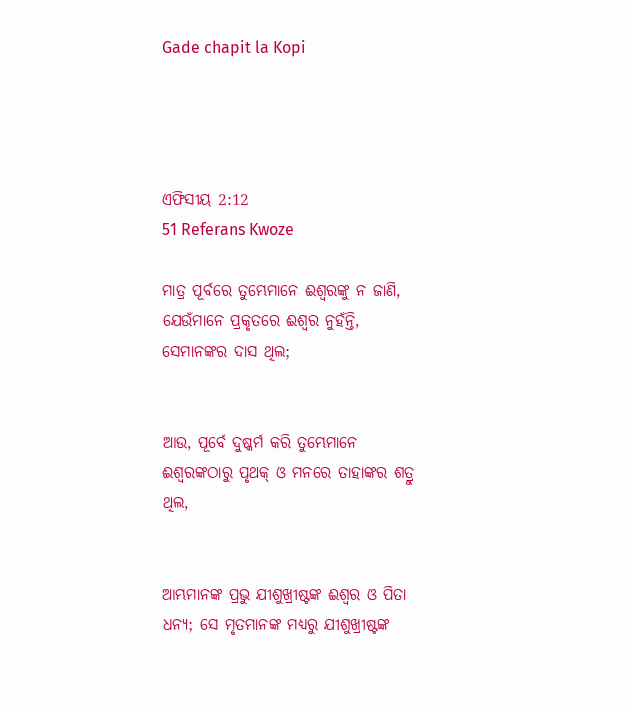Gade chapit la Kopi




ଏଫିସୀୟ 2:12
51 Referans Kwoze

ମାତ୍ର ପୂର୍ବରେ ତୁମ୍ଭେମାନେ ଈଶ୍ୱରଙ୍କୁ ନ ଜାଣି, ଯେଉଁମାନେ ପ୍ରକୃତରେ ଈଶ୍ୱର ନୁହଁନ୍ତି, ସେମାନଙ୍କର ଦାସ ଥିଲ;


ଆଉ, ପୂର୍ବେ ଦୁଷ୍କର୍ମ କରି ତୁମ୍ଭେମାନେ ଈଶ୍ୱରଙ୍କଠାରୁ ପୃଥକ୍‍ ଓ ମନରେ ତାହାଙ୍କର ଶତ୍ରୁ ଥିଲ,


ଆମ୍ଭମାନଙ୍କ ପ୍ରଭୁ ଯୀଶୁଖ୍ରୀଷ୍ଟଙ୍କ ଈଶ୍ୱର ଓ ପିତା ଧନ୍ୟ; ସେ ମୃତମାନଙ୍କ ମଧ୍ୟରୁ ଯୀଶୁଖ୍ରୀଷ୍ଟଙ୍କ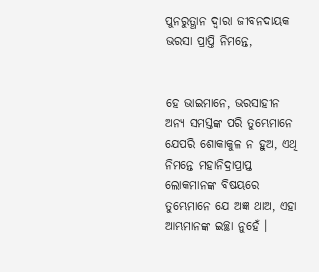ପୁନରୁତ୍ଥାନ ଦ୍ୱାରା ଜୀବନଦାୟକ ଭରସା ପ୍ରାପ୍ତି ନିମନ୍ତେ,


ହେ ଭାଇମାନେ, ଭରସାହୀନ ଅନ୍ୟ ସମସ୍ତଙ୍କ ପରି ତୁମ୍ଭେମାନେ ଯେପରି ଶୋକାକୁଳ ନ ହୁଅ, ଏଥି ନିମନ୍ତେ ମହାନିଦ୍ରାପ୍ରାପ୍ତ ଲୋକମାନଙ୍କ ବିଷୟରେ ତୁମ୍ଭେମାନେ ଯେ ଅଜ୍ଞ ଥାଅ, ଏହା ଆମ୍ଭମାନଙ୍କ ଇଚ୍ଛା ନୁହେଁ ।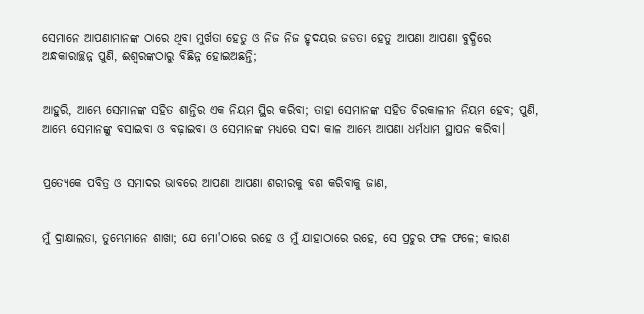ସେମାନେ ଆପଣାମାନଙ୍କ ଠାରେ ଥିବା ମୁର୍ଖତା ହେତୁ ଓ ନିଜ ନିଜ ହୃଦୟର ଜଡତା ହେତୁ ଆପଣା ଆପଣା ବୁଦ୍ଧିରେ ଅନ୍ଧକାରାଚ୍ଛନ୍ନ ପୁଣି, ଈଶ୍ୱରଙ୍କଠାରୁ ବିଛିନ୍ନ ହୋଇଅଛନ୍ତି;


ଆହୁରି, ଆମ୍ଭେ ସେମାନଙ୍କ ସହିତ ଶାନ୍ତିର ଏକ ନିୟମ ସ୍ଥିର କରିବା; ତାହା ସେମାନଙ୍କ ସହିତ ଚିରକାଳୀନ ନିୟମ ହେବ; ପୁଣି, ଆମ୍ଭେ ସେମାନଙ୍କୁ ବସାଇବା ଓ ବଢ଼ାଇବା ଓ ସେମାନଙ୍କ ମଧ୍ୟରେ ସଦା କାଳ ଆମ୍ଭେ ଆପଣା ଧର୍ମଧାମ ସ୍ଥାପନ କରିବା।


ପ୍ରତ୍ୟେକେ ପବିତ୍ର ଓ ସମାଦର ଭାବରେ ଆପଣା ଆପଣା ଶରୀରକୁ ବଶ କରିବାକୁ ଜାଣ,


ମୁଁ ଦ୍ରାକ୍ଷାଲତା, ତୁମ୍ଭେମାନେ ଶାଖା; ଯେ ମୋ'ଠାରେ ରହେ ଓ ମୁଁ ଯାହାଠାରେ ରହେ, ସେ ପ୍ରଚୁର ଫଳ ଫଳେ; କାରଣ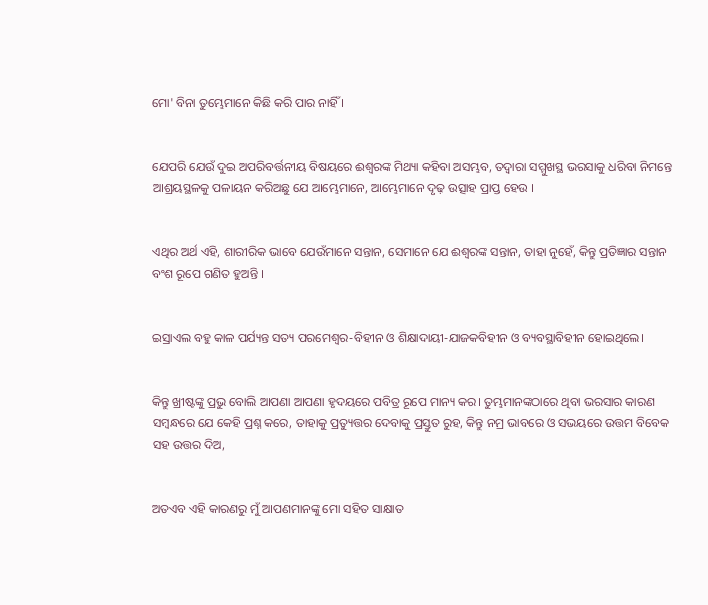ମୋ' ବିନା ତୁମ୍ଭେମାନେ କିଛି କରି ପାର ନାହିଁ ।


ଯେପରି ଯେଉଁ ଦୁଇ ଅପରିବର୍ତ୍ତନୀୟ ବିଷୟରେ ଈଶ୍ୱରଙ୍କ ମିଥ୍ୟା କହିବା ଅସମ୍ଭବ, ତଦ୍ୱାରା ସମ୍ମୁଖସ୍ଥ ଭରସାକୁ ଧରିବା ନିମନ୍ତେ ଆଶ୍ରୟସ୍ଥଳକୁ ପଳାୟନ କରିଅଛୁ ଯେ ଆମ୍ଭେମାନେ, ଆମ୍ଭେମାନେ ଦୃଢ଼ ଉତ୍ସାହ ପ୍ରାପ୍ତ ହେଉ ।


ଏଥିର ଅର୍ଥ ଏହି, ଶାରୀରିକ ଭାବେ ଯେଉଁମାନେ ସନ୍ତାନ, ସେମାନେ ଯେ ଈଶ୍ୱରଙ୍କ ସନ୍ତାନ, ତାହା ନୁହେଁ, କିନ୍ତୁ ପ୍ରତିଜ୍ଞାର ସନ୍ତାନ ବଂଶ ରୂପେ ଗଣିତ ହୁଅନ୍ତି ।


ଇସ୍ରାଏଲ ବହୁ କାଳ ପର୍ଯ୍ୟନ୍ତ ସତ୍ୟ ପରମେଶ୍ୱର-ବିହୀନ ଓ ଶିକ୍ଷାଦାୟୀ-ଯାଜକବିହୀନ ଓ ବ୍ୟବସ୍ଥାବିହୀନ ହୋଇଥିଲେ।


କିନ୍ତୁ ଖ୍ରୀଷ୍ଟଙ୍କୁ ପ୍ରଭୁ ବୋଲି ଆପଣା ଆପଣା ହୃଦୟରେ ପବିତ୍ର ରୂପେ ମାନ୍ୟ କର। ତୁମ୍ଭମାନଙ୍କଠାରେ ଥିବା ଭରସାର କାରଣ ସମ୍ବନ୍ଧରେ ଯେ କେହି ପ୍ରଶ୍ନ କରେ, ତାହାକୁ ପ୍ରତ୍ୟୁତ୍ତର ଦେବାକୁ ପ୍ରସ୍ତୁତ ରୁହ, କିନ୍ତୁ ନମ୍ର ଭାବରେ ଓ ସଭୟରେ ଉତ୍ତମ ବିବେକ ସହ ଉତ୍ତର ଦିଅ,


ଅତଏବ ଏହି କାରଣରୁ ମୁଁ ଆପଣମାନଙ୍କୁ ମୋ ସହିତ ସାକ୍ଷାତ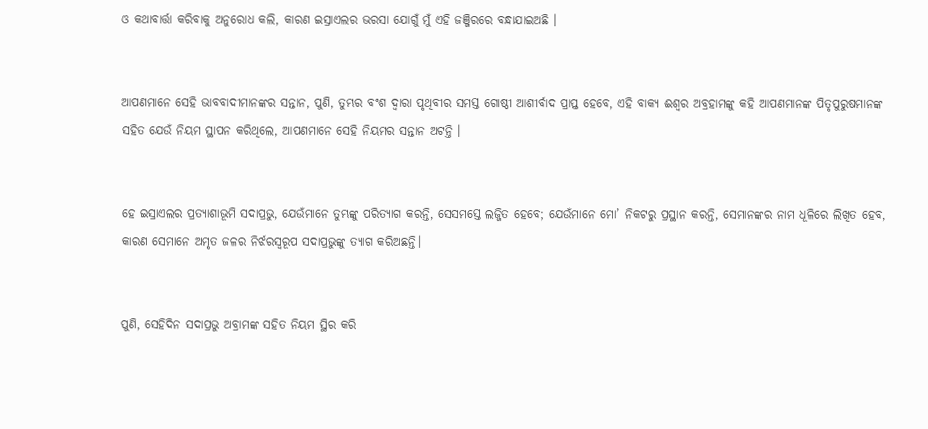ଓ କଥାବାର୍ତ୍ତା କରିବାକୁ ଅନୁରୋଧ କଲି, କାରଣ ଇସ୍ରାଏଲର ଭରସା ଯୋଗୁଁ ମୁଁ ଏହି ଜଞ୍ଜିରରେ ବନ୍ଧାଯାଇଅଛି ।


ଆପଣମାନେ ସେହି ଭାବବାଦୀମାନଙ୍କର ସନ୍ତାନ, ପୁଣି, ତୁମ୍ଭର ବଂଶ ଦ୍ୱାରା ପୃଥିବୀର ସମସ୍ତ ଗୋଷ୍ଠୀ ଆଶୀର୍ବାଦ ପ୍ରାପ୍ତ ହେବେ, ଏହି ବାକ୍ୟ ଈଶ୍ୱର ଅବ୍ରହାମଙ୍କୁ କହି ଆପଣମାନଙ୍କ ପିତୃପୁରୁଷମାନଙ୍କ ସହିତ ଯେଉଁ ନିୟମ ସ୍ଥାପନ କରିଥିଲେ, ଆପଣମାନେ ସେହି ନିୟମର ସନ୍ତାନ ଅଟନ୍ତି ।


ହେ ଇସ୍ରାଏଲର ପ୍ରତ୍ୟାଶାଭୂମି ସଦାପ୍ରଭୁ, ଯେଉଁମାନେ ତୁମ୍ଭଙ୍କୁ ପରିତ୍ୟାଗ କରନ୍ତି, ସେସମସ୍ତେ ଲଜ୍ଜିତ ହେବେ; ଯେଉଁମାନେ ମୋ’ ନିକଟରୁ ପ୍ରସ୍ଥାନ କରନ୍ତି, ସେମାନଙ୍କର ନାମ ଧୂଳିରେ ଲିଖିତ ହେବ, କାରଣ ସେମାନେ ଅମୃତ ଜଳର ନିର୍ଝରସ୍ୱରୂପ ସଦାପ୍ରଭୁଙ୍କୁ ତ୍ୟାଗ କରିଅଛନ୍ତି।


ପୁଣି, ସେହିଦିନ ସଦାପ୍ରଭୁ ଅବ୍ରାମଙ୍କ ସହିତ ନିୟମ ସ୍ଥିର କରି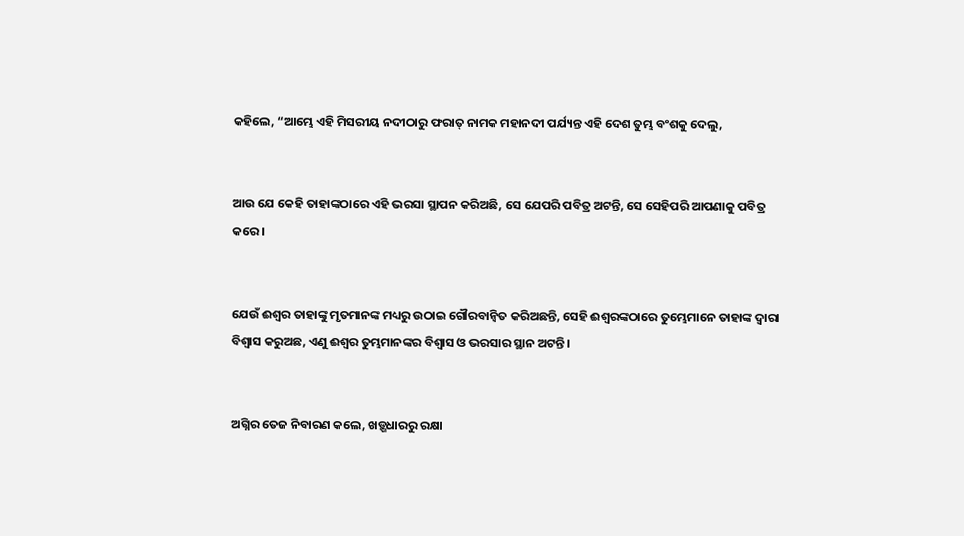କହିଲେ, “ଆମ୍ଭେ ଏହି ମିସରୀୟ ନଦୀଠାରୁ ଫରାତ୍‍ ନାମକ ମହାନଦୀ ପର୍ଯ୍ୟନ୍ତ ଏହି ଦେଶ ତୁମ୍ଭ ବଂଶକୁ ଦେଲୁ,


ଆଉ ଯେ କେହି ତାହାଙ୍କଠାରେ ଏହି ଭରସା ସ୍ଥାପନ କରିଅଛି, ସେ ଯେପରି ପବିତ୍ର ଅଟନ୍ତି, ସେ ସେହିପରି ଆପଣାକୁ ପବିତ୍ର କରେ ।


ଯେଉଁ ଈଶ୍ୱର ତାହାଙ୍କୁ ମୃତମାନଙ୍କ ମଧ୍ୟରୁ ଉଠାଇ ଗୌରବାନ୍ୱିତ କରିଅଛନ୍ତି, ସେହି ଈଶ୍ୱରଙ୍କଠାରେ ତୁମ୍ଭେମାନେ ତାହାଙ୍କ ଦ୍ୱାରା ବିଶ୍ୱାସ କରୁଅଛ, ଏଣୁ ଈଶ୍ୱର ତୁମ୍ଭମାନଙ୍କର ବିଶ୍ୱାସ ଓ ଭରସାର ସ୍ଥାନ ଅଟନ୍ତି ।


ଅଗ୍ନିର ତେଜ ନିବାରଣ କଲେ, ଖଡ଼୍ଗଧାରରୁ ରକ୍ଷା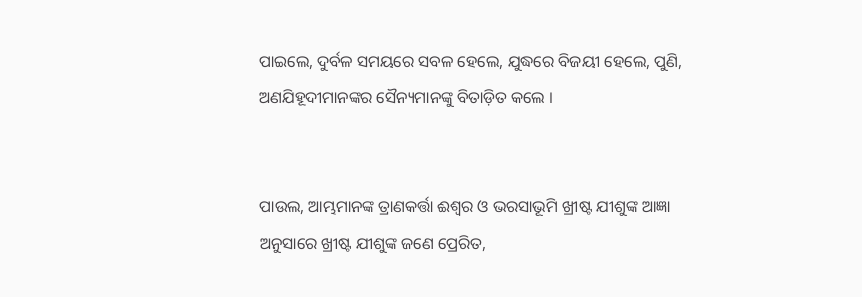ପାଇଲେ, ଦୁର୍ବଳ ସମୟରେ ସବଳ ହେଲେ, ଯୁଦ୍ଧରେ ବିଜୟୀ ହେଲେ, ପୁଣି, ଅଣଯିହୂଦୀମାନଙ୍କର ସୈନ୍ୟମାନଙ୍କୁ ବିତାଡ଼ିତ କଲେ ।


ପାଉଲ, ଆମ୍ଭମାନଙ୍କ ତ୍ରାଣକର୍ତ୍ତା ଈଶ୍ୱର ଓ ଭରସାଭୂମି ଖ୍ରୀଷ୍ଟ ଯୀଶୁଙ୍କ ଆଜ୍ଞା ଅନୁସାରେ ଖ୍ରୀଷ୍ଟ ଯୀଶୁଙ୍କ ଜଣେ ପ୍ରେରିତ,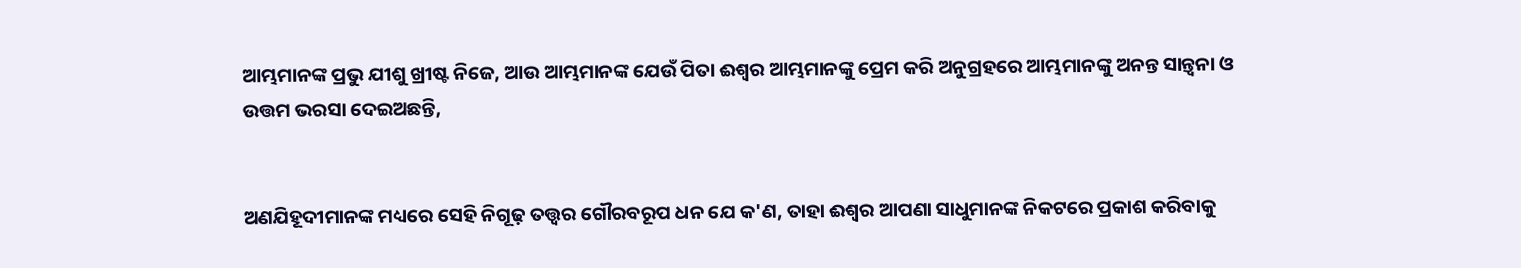ଆମ୍ଭମାନଙ୍କ ପ୍ରଭୁ ଯୀଶୁ ଖ୍ରୀଷ୍ଟ ନିଜେ, ଆଉ ଆମ୍ଭମାନଙ୍କ ଯେଉଁ ପିତା ଈଶ୍ୱର ଆମ୍ଭମାନଙ୍କୁ ପ୍ରେମ କରି ଅନୁଗ୍ରହରେ ଆମ୍ଭମାନଙ୍କୁ ଅନନ୍ତ ସାନ୍ତ୍ୱନା ଓ ଉତ୍ତମ ଭରସା ଦେଇଅଛନ୍ତି,


ଅଣଯିହୂଦୀମାନଙ୍କ ମଧ୍ୟରେ ସେହି ନିଗୂଢ଼ ତତ୍ତ୍ୱର ଗୌରବରୂପ ଧନ ଯେ କ'ଣ, ତାହା ଈଶ୍ୱର ଆପଣା ସାଧୁମାନଙ୍କ ନିକଟରେ ପ୍ରକାଶ କରିବାକୁ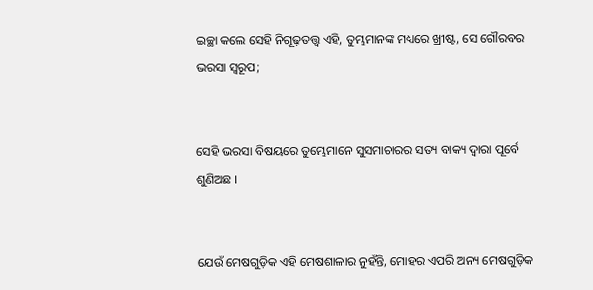ଇଚ୍ଛା କଲେ ସେହି ନିଗୂଢ଼ତତ୍ତ୍ୱ ଏହି, ତୁମ୍ଭମାନଙ୍କ ମଧ୍ୟରେ ଖ୍ରୀଷ୍ଟ, ସେ ଗୌରବର ଭରସା ସ୍ୱରୂପ;


ସେହି ଭରସା ବିଷୟରେ ତୁମ୍ଭେମାନେ ସୁସମାଚାରର ସତ୍ୟ ବାକ୍ୟ ଦ୍ୱାରା ପୂର୍ବେ ଶୁଣିଅଛ ।


ଯେଉଁ ମେଷଗୁଡ଼ିକ ଏହି ମେଷଶାଳାର ନୁହଁନ୍ତି, ମୋହର ଏପରି ଅନ୍ୟ ମେଷଗୁଡ଼ିକ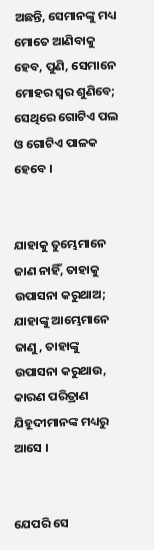ଅଛନ୍ତି, ସେମାନଙ୍କୁ ମଧ୍ୟ ମୋତେ ଆଣିବାକୁ ହେବ, ପୁଣି, ସେମାନେ ମୋହର ସ୍ୱର ଶୁଣିବେ; ସେଥିରେ ଗୋଟିଏ ପଲ ଓ ଗୋଟିଏ ପାଳକ ହେବେ ।


ଯାହାକୁ ତୁମ୍ଭେମାନେ ଜାଣ ନାହିଁ, ତାହାକୁ ଉପାସନା କରୁଥାଅ; ଯାହାଙ୍କୁ ଆମ୍ଭେମାନେ ଜାଣୁ, ତାହାଙ୍କୁ ଉପାସନା କରୁଥାଉ, କାରଣ ପରିତ୍ରାଣ ଯିହୂଦୀମାନଙ୍କ ମଧ୍ୟରୁ ଆସେ ।


ଯେପରି ସେ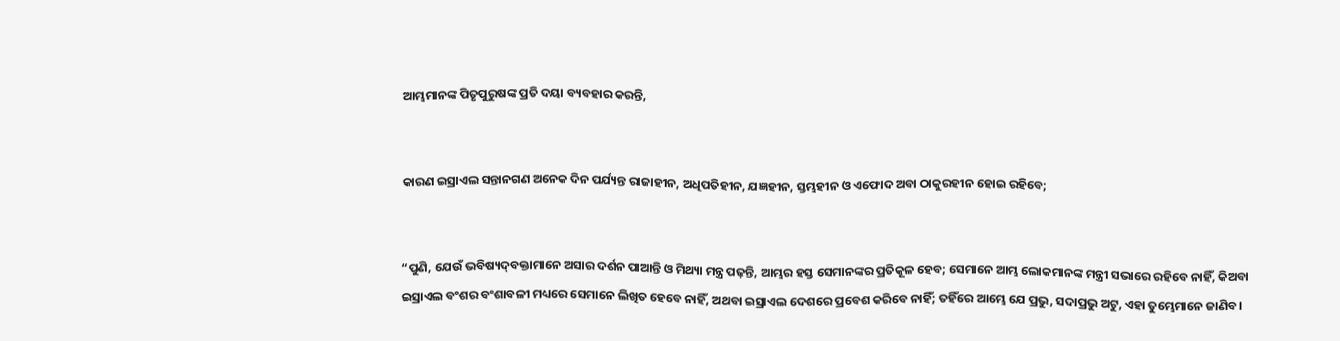ଆମ୍ଭମାନଙ୍କ ପିତୃପୁରୁଷଙ୍କ ପ୍ରତି ଦୟା ବ୍ୟବହାର କରନ୍ତି,


କାରଣ ଇସ୍ରାଏଲ ସନ୍ତାନଗଣ ଅନେକ ଦିନ ପର୍ଯ୍ୟନ୍ତ ରାଜାହୀନ, ଅଧିପତିହୀନ, ଯଜ୍ଞହୀନ, ସ୍ତମ୍ଭହୀନ ଓ ଏଫୋଦ ଅବା ଠାକୁରହୀନ ହୋଇ ରହିବେ;


“ପୁଣି, ଯେଉଁ ଭବିଷ୍ୟଦ୍‍ବକ୍ତାମାନେ ଅସାର ଦର୍ଶନ ପାଆନ୍ତି ଓ ମିଥ୍ୟା ମନ୍ତ୍ର ପଢ଼ନ୍ତି, ଆମ୍ଭର ହସ୍ତ ସେମାନଙ୍କର ପ୍ରତିକୂଳ ହେବ; ସେମାନେ ଆମ୍ଭ ଲୋକମାନଙ୍କ ମନ୍ତ୍ରୀ ସଭାରେ ରହିବେ ନାହିଁ, କିଅବା ଇସ୍ରାଏଲ ବଂଶର ବଂଶାବଳୀ ମଧ୍ୟରେ ସେମାନେ ଲିଖିତ ହେବେ ନାହିଁ, ଅଥବା ଇସ୍ରାଏଲ ଦେଶରେ ପ୍ରବେଶ କରିବେ ନାହିଁ; ତହିଁରେ ଆମ୍ଭେ ଯେ ପ୍ରଭୁ, ସଦାପ୍ରଭୁ ଅଟୁ, ଏହା ତୁମ୍ଭେମାନେ ଜାଣିବ।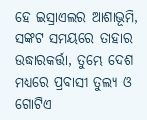ହେ ଇସ୍ରାଏଲର ଆଶାଭୂମି, ସଙ୍କଟ ସମୟରେ ତାହାର ଉଦ୍ଧାରକର୍ତ୍ତା, ତୁମ୍ଭେ ଦେଶ ମଧ୍ୟରେ ପ୍ରବାସୀ ତୁଲ୍ୟ ଓ ଗୋଟିଏ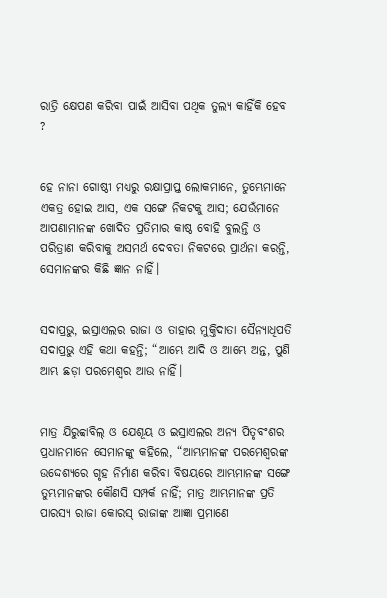ରାତ୍ରି କ୍ଷେପଣ କରିବା ପାଇଁ ଆସିବା ପଥିକ ତୁଲ୍ୟ କାହିଁକି ହେବ ?


ହେ ନାନା ଗୋଷ୍ଠୀ ମଧ୍ୟରୁ ରକ୍ଷାପ୍ରାପ୍ତ ଲୋକମାନେ, ତୁମ୍ଭେମାନେ ଏକତ୍ର ହୋଇ ଆସ, ଏକ ସଙ୍ଗେ ନିକଟକୁ ଆସ; ଯେଉଁମାନେ ଆପଣାମାନଙ୍କ ଖୋଦିତ ପ୍ରତିମାର କାଷ୍ଠ ବୋହି ବୁଲନ୍ତି ଓ ପରିତ୍ରାଣ କରିବାକୁ ଅସମର୍ଥ ଦେବତା ନିକଟରେ ପ୍ରାର୍ଥନା କରନ୍ତି, ସେମାନଙ୍କର କିଛି ଜ୍ଞାନ ନାହିଁ।


ସଦାପ୍ରଭୁ, ଇସ୍ରାଏଲର ରାଜା ଓ ତାହାର ମୁକ୍ତିଦାତା ସୈନ୍ୟାଧିପତି ସଦାପ୍ରଭୁ ଏହି କଥା କହନ୍ତି; “ଆମ୍ଭେ ଆଦି ଓ ଆମ୍ଭେ ଅନ୍ତ, ପୁଣି ଆମ୍ଭ ଛଡ଼ା ପରମେଶ୍ୱର ଆଉ ନାହିଁ।


ମାତ୍ର ଯିରୁବ୍ବାବିଲ୍‍ ଓ ଯେଶୂୟ ଓ ଇସ୍ରାଏଲର ଅନ୍ୟ ପିତୃବଂଶର ପ୍ରଧାନମାନେ ସେମାନଙ୍କୁ କହିଲେ, “ଆମ୍ଭମାନଙ୍କ ପରମେଶ୍ୱରଙ୍କ ଉଦ୍ଦେଶ୍ୟରେ ଗୃହ ନିର୍ମାଣ କରିବା ବିଷୟରେ ଆମ୍ଭମାନଙ୍କ ସଙ୍ଗେ ତୁମ୍ଭମାନଙ୍କର କୌଣସି ସମ୍ପର୍କ ନାହିଁ; ମାତ୍ର ଆମ୍ଭମାନଙ୍କ ପ୍ରତି ପାରସ୍ୟ ରାଜା କୋରସ୍‍ ରାଜାଙ୍କ ଆଜ୍ଞା ପ୍ରମାଣେ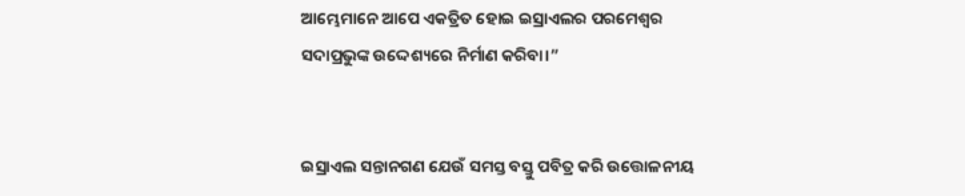ଆମ୍ଭେମାନେ ଆପେ ଏକତ୍ରିତ ହୋଇ ଇସ୍ରାଏଲର ପରମେଶ୍ୱର ସଦାପ୍ରଭୁଙ୍କ ଉଦ୍ଦେଶ୍ୟରେ ନିର୍ମାଣ କରିବା।”


ଇସ୍ରାଏଲ ସନ୍ତାନଗଣ ଯେଉଁ ସମସ୍ତ ବସ୍ତୁ ପବିତ୍ର କରି ଉତ୍ତୋଳନୀୟ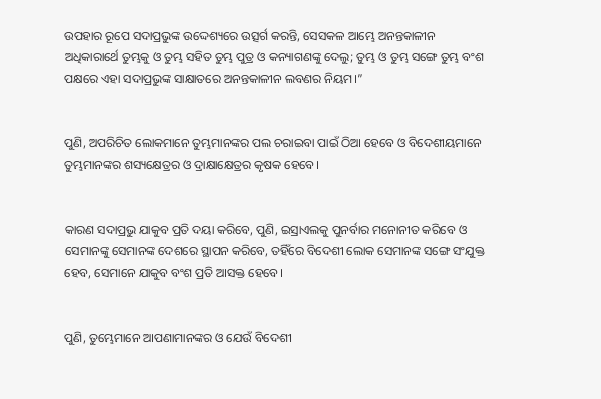ଉପହାର ରୂପେ ସଦାପ୍ରଭୁଙ୍କ ଉଦ୍ଦେଶ୍ୟରେ ଉତ୍ସର୍ଗ କରନ୍ତି, ସେସକଳ ଆମ୍ଭେ ଅନନ୍ତକାଳୀନ ଅଧିକାରାର୍ଥେ ତୁମ୍ଭକୁ ଓ ତୁମ୍ଭ ସହିତ ତୁମ୍ଭ ପୁତ୍ର ଓ କନ୍ୟାଗଣଙ୍କୁ ଦେଲୁ; ତୁମ୍ଭ ଓ ତୁମ୍ଭ ସଙ୍ଗେ ତୁମ୍ଭ ବଂଶ ପକ୍ଷରେ ଏହା ସଦାପ୍ରଭୁଙ୍କ ସାକ୍ଷାତରେ ଅନନ୍ତକାଳୀନ ଲବଣର ନିୟମ।”


ପୁଣି, ଅପରିଚିତ ଲୋକମାନେ ତୁମ୍ଭମାନଙ୍କର ପଲ ଚରାଇବା ପାଇଁ ଠିଆ ହେବେ ଓ ବିଦେଶୀୟମାନେ ତୁମ୍ଭମାନଙ୍କର ଶସ୍ୟକ୍ଷେତ୍ରର ଓ ଦ୍ରାକ୍ଷାକ୍ଷେତ୍ରର କୃଷକ ହେବେ।


କାରଣ ସଦାପ୍ରଭୁ ଯାକୁବ ପ୍ରତି ଦୟା କରିବେ, ପୁଣି, ଇସ୍ରାଏଲକୁ ପୁନର୍ବାର ମନୋନୀତ କରିବେ ଓ ସେମାନଙ୍କୁ ସେମାନଙ୍କ ଦେଶରେ ସ୍ଥାପନ କରିବେ, ତହିଁରେ ବିଦେଶୀ ଲୋକ ସେମାନଙ୍କ ସଙ୍ଗେ ସଂଯୁକ୍ତ ହେବ, ସେମାନେ ଯାକୁବ ବଂଶ ପ୍ରତି ଆସକ୍ତ ହେବେ।


ପୁଣି, ତୁମ୍ଭେମାନେ ଆପଣାମାନଙ୍କର ଓ ଯେଉଁ ବିଦେଶୀ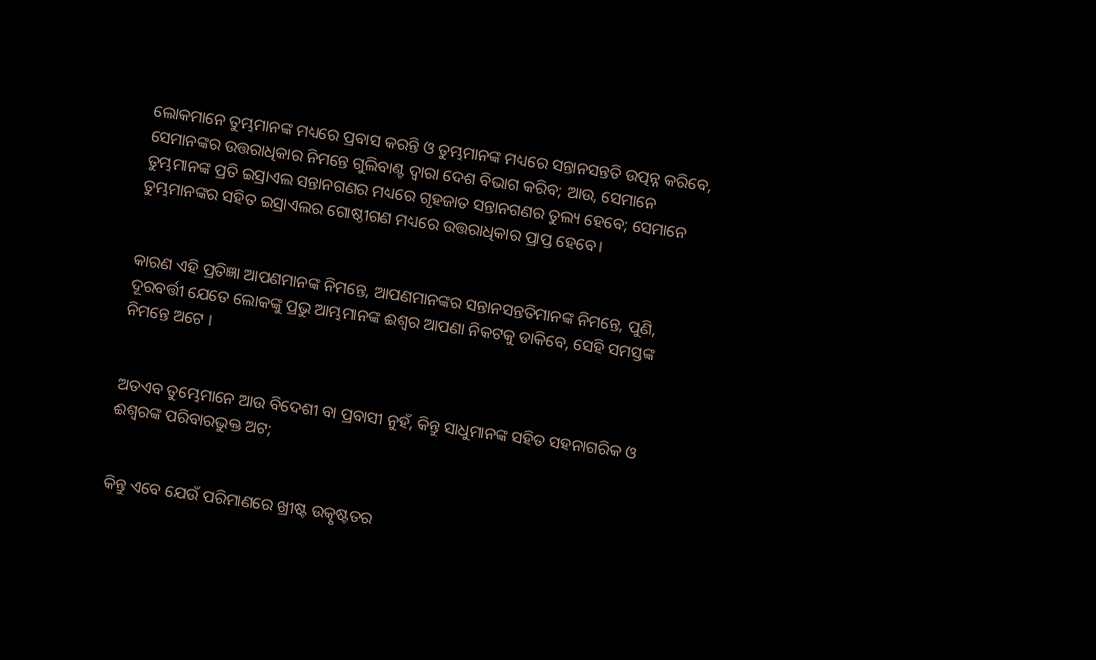ଲୋକମାନେ ତୁମ୍ଭମାନଙ୍କ ମଧ୍ୟରେ ପ୍ରବାସ କରନ୍ତି ଓ ତୁମ୍ଭମାନଙ୍କ ମଧ୍ୟରେ ସନ୍ତାନସନ୍ତତି ଉତ୍ପନ୍ନ କରିବେ, ସେମାନଙ୍କର ଉତ୍ତରାଧିକାର ନିମନ୍ତେ ଗୁଲିବାଣ୍ଟ ଦ୍ୱାରା ଦେଶ ବିଭାଗ କରିବ; ଆଉ, ସେମାନେ ତୁମ୍ଭମାନଙ୍କ ପ୍ରତି ଇସ୍ରାଏଲ ସନ୍ତାନଗଣର ମଧ୍ୟରେ ଗୃହଜାତ ସନ୍ତାନଗଣର ତୁଲ୍ୟ ହେବେ; ସେମାନେ ତୁମ୍ଭମାନଙ୍କର ସହିତ ଇସ୍ରାଏଲର ଗୋଷ୍ଠୀଗଣ ମଧ୍ୟରେ ଉତ୍ତରାଧିକାର ପ୍ରାପ୍ତ ହେବେ।


କାରଣ ଏହି ପ୍ରତିଜ୍ଞା ଆପଣମାନଙ୍କ ନିମନ୍ତେ, ଆପଣମାନଙ୍କର ସନ୍ତାନସନ୍ତତିମାନଙ୍କ ନିମନ୍ତେ, ପୁଣି, ଦୂରବର୍ତ୍ତୀ ଯେତେ ଲୋକଙ୍କୁ ପ୍ରଭୁ ଆମ୍ଭମାନଙ୍କ ଈଶ୍ୱର ଆପଣା ନିକଟକୁ ଡାକିବେ, ସେହି ସମସ୍ତଙ୍କ ନିମନ୍ତେ ଅଟେ ।


ଅତଏବ ତୁମ୍ଭେମାନେ ଆଉ ବିଦେଶୀ ବା ପ୍ରବାସୀ ନୁହଁ, କିନ୍ତୁ ସାଧୁମାନଙ୍କ ସହିତ ସହନାଗରିକ ଓ ଈଶ୍ୱରଙ୍କ ପରିବାରଭୁକ୍ତ ଅଟ;


କିନ୍ତୁ ଏବେ ଯେଉଁ ପରିମାଣରେ ଖ୍ରୀଷ୍ଟ ଉତ୍କୃଷ୍ଟତର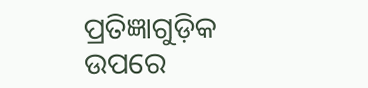ପ୍ରତିଜ୍ଞାଗୁଡ଼ିକ ଉପରେ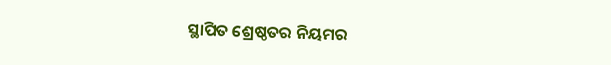ସ୍ଥାପିତ ଶ୍ରେଷ୍ଠତର ନିୟମର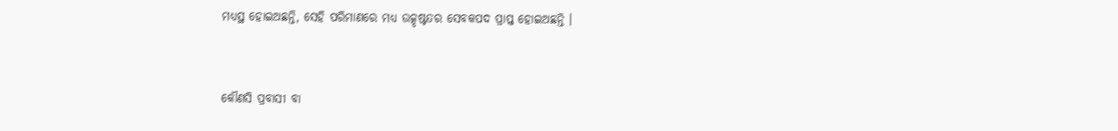ମଧ୍ୟସ୍ଥ ହୋଇଅଛନ୍ତି, ସେହି ପରିମାଣରେ ମଧ୍ୟ ଉତ୍କୃଷ୍ଟତର ସେବକପଦ ପ୍ରାପ୍ତ ହୋଇଅଛନ୍ତି ।


କୌଣସି ପ୍ରବାସୀ ବା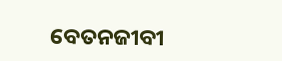ବେତନଜୀବୀ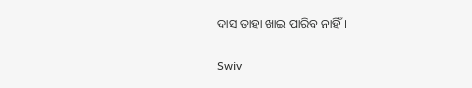ଦାସ ତାହା ଖାଇ ପାରିବ ନାହିଁ।


Swiv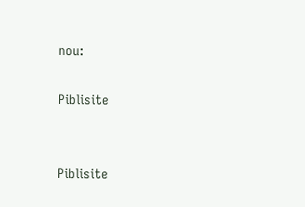nou:

Piblisite


Piblisite